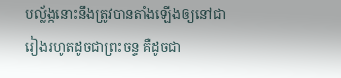បល្ល័ង្កនោះនឹងត្រូវបានតាំងឡើងឲ្យនៅជារៀងរហូតដូចជាព្រះចន្ទ គឺដូចជា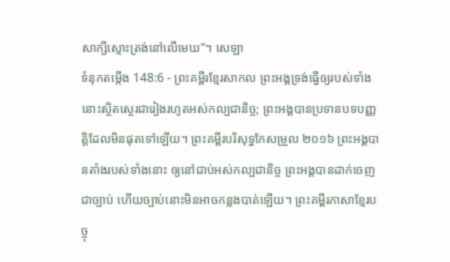សាក្សីស្មោះត្រង់នៅលើមេឃ”។ សេឡា
ទំនុកតម្កើង 148:6 - ព្រះគម្ពីរខ្មែរសាកល ព្រះអង្គទ្រង់ធ្វើឲ្យរបស់ទាំងនោះស្ថិតស្ថេរជារៀងរហូតអស់កល្បជានិច្ច; ព្រះអង្គបានប្រទានបទបញ្ញត្តិដែលមិនផុតទៅឡើយ។ ព្រះគម្ពីរបរិសុទ្ធកែសម្រួល ២០១៦ ព្រះអង្គបានតាំងរបស់ទាំងនោះ ឲ្យនៅជាប់អស់កល្បជានិច្ច ព្រះអង្គបានដាក់ចេញជាច្បាប់ ហើយច្បាប់នោះមិនអាចកន្លងបាត់ឡើយ។ ព្រះគម្ពីរភាសាខ្មែរបច្ចុ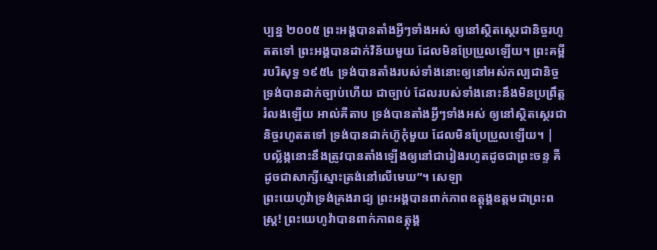ប្បន្ន ២០០៥ ព្រះអង្គបានតាំងអ្វីៗទាំងអស់ ឲ្យនៅស្ថិតស្ថេរជានិច្ចរហូតតទៅ ព្រះអង្គបានដាក់វិន័យមួយ ដែលមិនប្រែប្រួលឡើយ។ ព្រះគម្ពីរបរិសុទ្ធ ១៩៥៤ ទ្រង់បានតាំងរបស់ទាំងនោះឲ្យនៅអស់កល្បជានិច្ច ទ្រង់បានដាក់ច្បាប់ហើយ ជាច្បាប់ ដែលរបស់ទាំងនោះនឹងមិនប្រព្រឹត្តរំលងឡើយ អាល់គីតាប ទ្រង់បានតាំងអ្វីៗទាំងអស់ ឲ្យនៅស្ថិតស្ថេរជានិច្ចរហូតតទៅ ទ្រង់បានដាក់ហ៊ូកុំមួយ ដែលមិនប្រែប្រួលឡើយ។ |
បល្ល័ង្កនោះនឹងត្រូវបានតាំងឡើងឲ្យនៅជារៀងរហូតដូចជាព្រះចន្ទ គឺដូចជាសាក្សីស្មោះត្រង់នៅលើមេឃ”។ សេឡា
ព្រះយេហូវ៉ាទ្រង់គ្រងរាជ្យ ព្រះអង្គបានពាក់ភាពឧត្ដុង្គឧត្ដមជាព្រះពស្ត្រ! ព្រះយេហូវ៉ាបានពាក់ភាពឧត្ដុង្គ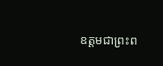ឧត្ដមជាព្រះព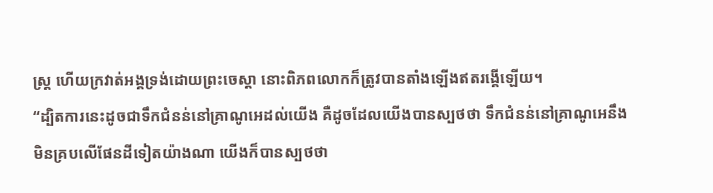ស្ត្រ ហើយក្រវាត់អង្គទ្រង់ដោយព្រះចេស្ដា នោះពិភពលោកក៏ត្រូវបានតាំងឡើងឥតរង្គើឡើយ។
“ដ្បិតការនេះដូចជាទឹកជំនន់នៅគ្រាណូអេដល់យើង គឺដូចដែលយើងបានស្បថថា ទឹកជំនន់នៅគ្រាណូអេនឹងមិនគ្របលើផែនដីទៀតយ៉ាងណា យើងក៏បានស្បថថា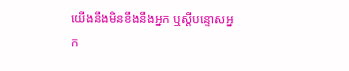យើងនឹងមិនខឹងនឹងអ្នក ឬស្ដីបន្ទោសអ្នក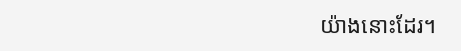យ៉ាងនោះដែរ។